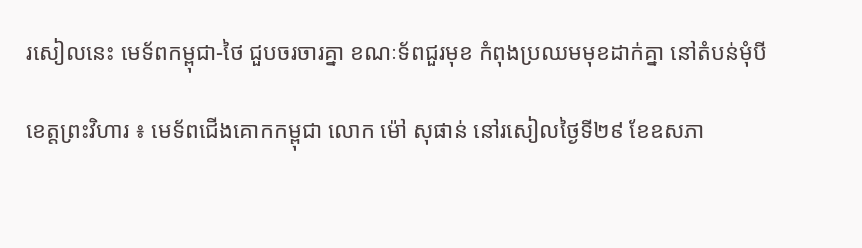រសៀលនេះ មេទ័ពកម្ពុជា-ថៃ ជួបចរចារគ្នា ខណៈទ័ពជួរមុខ កំពុងប្រឈមមុខដាក់គ្នា នៅតំបន់មុំបី

ខេត្តព្រះវិហារ ៖ មេទ័ពជើងគោកកម្ពុជា លោក ម៉ៅ សុផាន់ នៅរសៀលថ្ងៃទី២៩ ខែឧសភា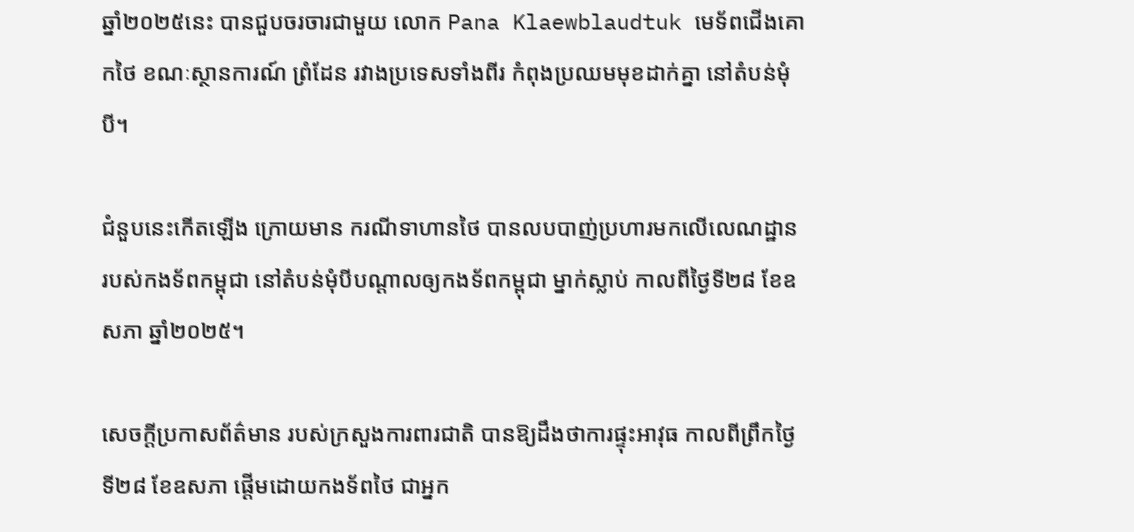ឆ្នាំ២០២៥នេះ បានជួបចរចារជាមួយ លោក Pana Klaewblaudtuk មេទ័ពជើងគោកថៃ ខណៈស្ថានការណ៍ ព្រំដែន រវាងប្រទេសទាំងពីរ កំពុងប្រឈមមុខដាក់គ្នា នៅតំបន់មុំបី។

ជំនួបនេះកើតឡើង ក្រោយមាន ករណីទាហានថៃ បានលបបាញ់ប្រហារមកលើលេណដ្ឋាន របស់កងទ័ពកម្ពុជា នៅតំបន់មុំបីបណ្ដាលឲ្យកងទ័ពកម្ពុជា ម្នាក់ស្លាប់ កាលពីថ្ងៃទី២៨ ខែឧសភា ឆ្នាំ២០២៥។

សេចក្តីប្រកាសព័ត៌មាន របស់ក្រសួងការពារជាតិ បានឱ្យដឹងថាការផ្ទុះអាវុធ កាលពីព្រឹកថ្ងៃទី២៨ ខែឧសភា ផ្តើមដោយកងទ័ពថៃ ជាអ្នក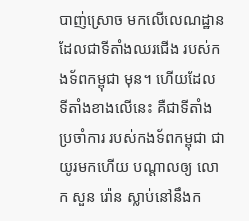បាញ់ស្រោច មកលើលេណដ្ឋាន ដែលជាទីតាំងឈរជើង របស់កងទ័ពកម្ពុជា មុន។ ហើយដែល ទីតាំងខាងលើនេះ គឺជាទីតាំងប្រចាំការ របស់កងទ័ពកម្ពុជា ជាយូរមកហើយ បណ្ដាលឲ្យ លោក សួន រ៉ោន ស្លាប់នៅនឹងក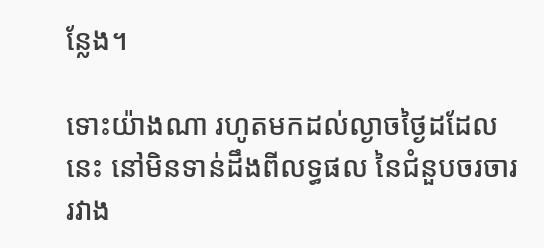ន្លែង។

ទោះយ៉ាងណា រហូតមកដល់ល្ងាចថ្ងៃដដែលនេះ នៅមិនទាន់ដឹងពីលទ្ធផល នៃជំនួបចរចារ រវាង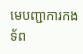មេបញ្ជាការកងទ័ព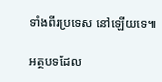ទាំងពីរប្រទេស នៅឡើយទេ៕

អត្ថបទដែល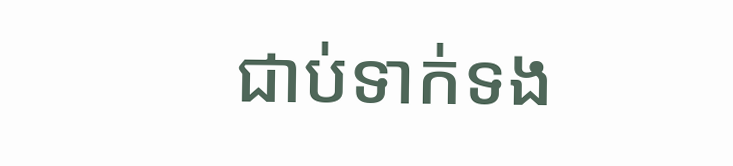ជាប់ទាក់ទង